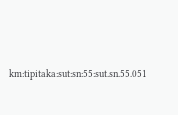km:tipitaka:sut:sn:55:sut.sn.55.051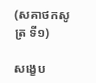(សគាថកសូត្រ ទី១)

សង្ខេប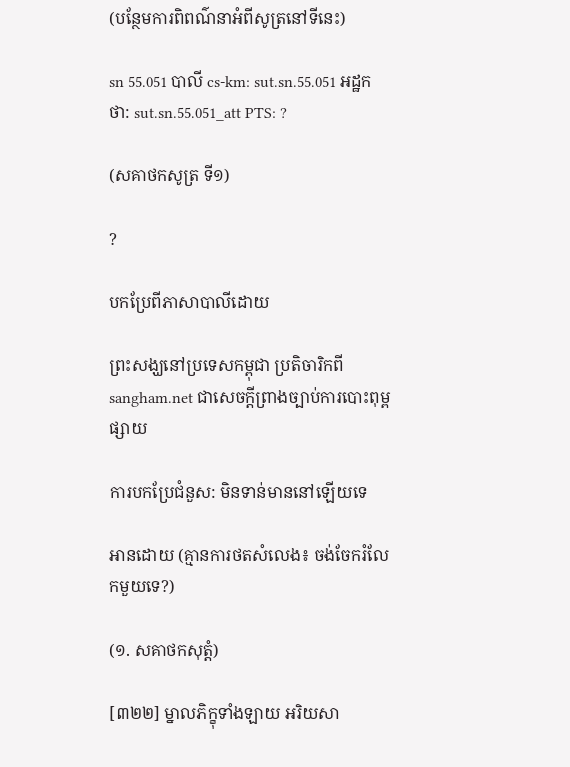(បន្ថែមការពិពណ៌នាអំពីសូត្រនៅទីនេះ)

sn 55.051 បាលី cs-km: sut.sn.55.051 អដ្ឋកថា: sut.sn.55.051_att PTS: ?

(សគាថកសូត្រ ទី១)

?

បកប្រែពីភាសាបាលីដោយ

ព្រះសង្ឃនៅប្រទេសកម្ពុជា ប្រតិចារិកពី sangham.net ជាសេចក្តីព្រាងច្បាប់ការបោះពុម្ពផ្សាយ

ការបកប្រែជំនួស: មិនទាន់មាននៅឡើយទេ

អានដោយ (គ្មានការថតសំលេង៖ ចង់ចែករំលែកមួយទេ?)

(១. សគាថកសុត្តំ)

[៣២២] ម្នាលភិក្ខុទាំងឡាយ អរិយសា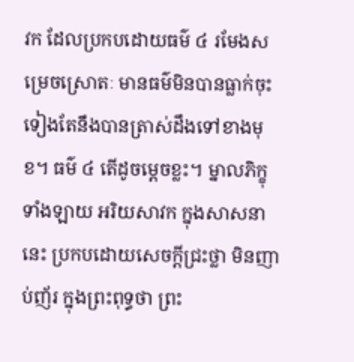វក ដែលប្រកបដោយធម៌ ៤ រមែងសម្រេចស្រោតៈ មានធម៌មិនបានធ្លាក់ចុះ ទៀងតែនឹងបានត្រាស់ដឹងទៅខាងមុខ។ ធម៌ ៤ តើដូចម្ដេចខ្លះ។ ម្នាលភិក្ខុទាំងឡាយ អរិយសាវក ក្នុងសាសនានេះ ប្រកបដោយសេចក្ដីជ្រះថ្លា មិនញាប់ញ័រ ក្នុងព្រះពុទ្ធថា ព្រះ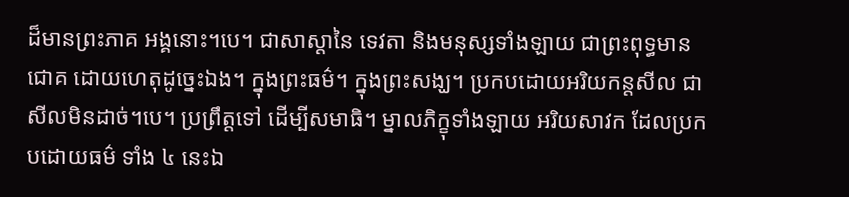ដ៏មានព្រះភាគ អង្គនោះ។បេ។ ជាសាស្ដានៃ ទេវតា និងមនុស្សទាំងឡាយ ជាព្រះពុទ្ធមានជោគ ដោយហេតុដូច្នេះឯង។ ក្នុងព្រះធម៌។ ក្នុងព្រះសង្ឃ។ ប្រកបដោយអរិយកន្តសីល ជាសីលមិនដាច់។បេ។ ប្រព្រឹត្តទៅ ដើម្បីសមាធិ។ ម្នាលភិក្ខុទាំងឡាយ អរិយសាវក ដែលប្រកបដោយធម៌ ទាំង ៤ នេះឯ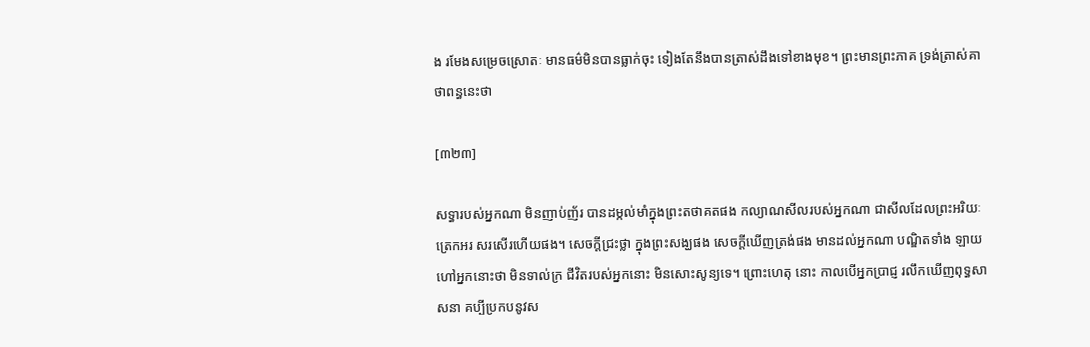ង រមែងសម្រេចស្រោតៈ មានធម៌មិនបានធ្លាក់ចុះ ទៀងតែនឹងបានត្រាស់ដឹងទៅខាងមុខ។ ព្រះមានព្រះភាគ ទ្រង់ត្រាស់គាថាពន្ធនេះថា

[៣២៣]

សទ្ធារបស់អ្នកណា មិនញាប់ញ័រ បានដម្កល់មាំក្នុងព្រះតថាគតផង កល្យាណសីលរបស់អ្នកណា ជាសីលដែលព្រះអរិយៈត្រេកអរ សរសើរហើយផង។ សេចក្ដីជ្រះថ្លា ក្នុងព្រះសង្ឃផង សេចក្ដីឃើញត្រង់ផង មានដល់អ្នកណា បណ្ឌិតទាំង ឡាយ ហៅអ្នកនោះថា មិនទាល់ក្រ ជីវិតរបស់អ្នកនោះ មិនសោះសូន្យទេ។ ព្រោះហេតុ នោះ កាលបើអ្នកប្រាជ្ញ រលឹកឃើញពុទ្ធសាសនា គប្បីប្រកបនូវស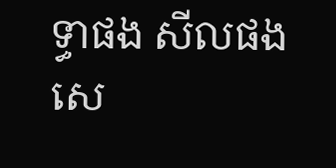ទ្ធាផង សីលផង សេ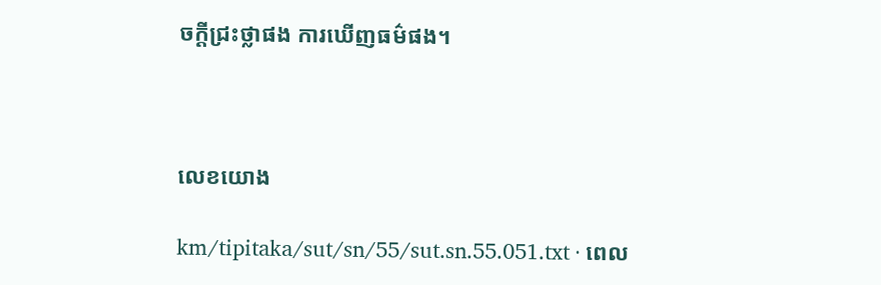ចក្ដីជ្រះថ្លាផង ការឃើញធម៌ផង។



លេខយោង

km/tipitaka/sut/sn/55/sut.sn.55.051.txt · ពេល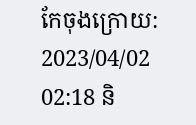កែចុងក្រោយ: 2023/04/02 02:18 និ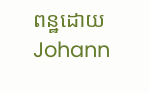ពន្ឋដោយ Johann